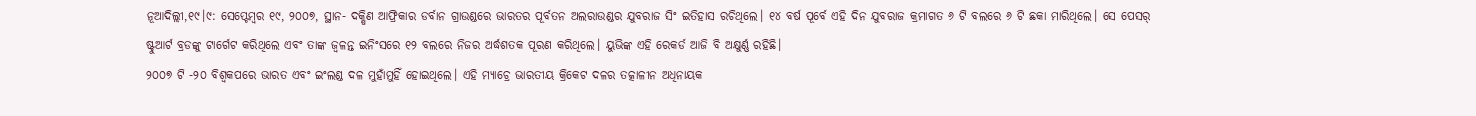ନୂଆଦିଲ୍ଲୀ,୧୯।୯: ସେପ୍ଟେମ୍ବର ୧୯, ୨୦୦୭, ସ୍ଥାନ- ଦକ୍ଷିଣ ଆଫ୍ରିକାର ଡର୍ବାନ ଗ୍ରାଉଣ୍ଡରେ ଭାରତର ପୂର୍ବତନ ଅଲରାଉଣ୍ଡର ଯୁବରାଜ ସିଂ ଇତିହାସ ରଚିଥିଲେ। ୧୪ ବର୍ଷ ପୂର୍ବେ ଏହି ଦିନ ଯୁବରାଜ କ୍ରମାଗତ ୬ ଟି ବଲରେ ୬ ଟି ଛକା ମାରିଥିଲେ। ସେ ପେସର୍ ଷ୍ଟୁଆର୍ଟ ବ୍ରଡଙ୍କୁ ଟାର୍ଗେଟ କରିଥିଲେ ଏବଂ ତାଙ୍କ ଜ୍ୱଳନ୍ତ ଇନିଂସରେ ୧୨ ବଲରେ ନିଜର ଅର୍ଦ୍ଧଶତକ ପୂରଣ କରିଥିଲେ। ୟୁଭିଙ୍କ ଏହି ରେକର୍ଡ ଆଜି ବି ଅକ୍ଷୁର୍ଣ୍ଣ ରହିଛି।
୨୦୦୭ ଟି -୨୦ ବିଶ୍ୱକପରେ ଭାରତ ଏବଂ ଇଂଲଣ୍ଡ ଦଳ ମୁହାଁମୁହିଁ ହୋଇଥିଲେ। ଏହି ମ୍ୟାଚ୍ରେ ଭାରତୀୟ କ୍ରିକେଟ ଦଳର ତତ୍କାଳୀନ ଅଧିନାୟକ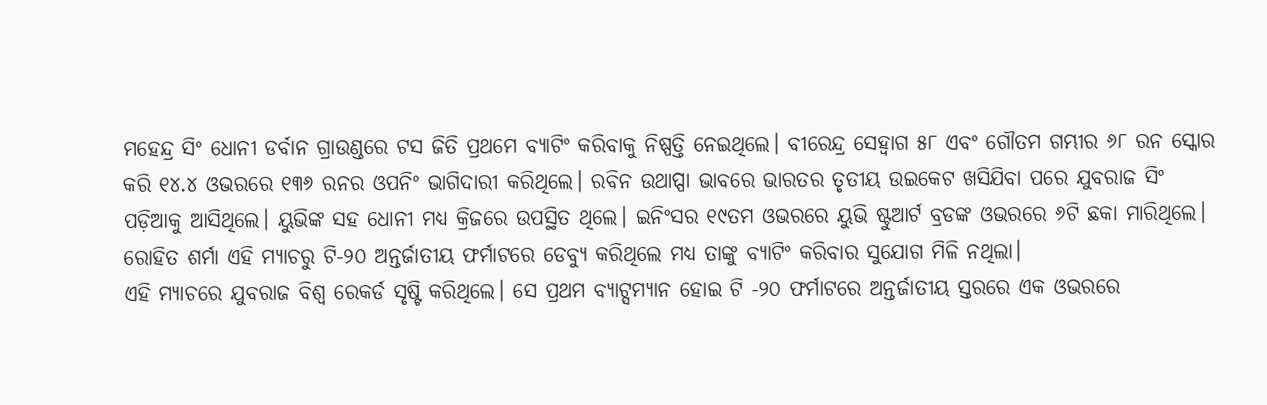ମହେନ୍ଦ୍ର ସିଂ ଧୋନୀ ଡର୍ବାନ ଗ୍ରାଉଣ୍ଡରେ ଟସ ଜିତି ପ୍ରଥମେ ବ୍ୟାଟିଂ କରିବାକୁ ନିଷ୍ପତ୍ତି ନେଇଥିଲେ। ବୀରେନ୍ଦ୍ର ସେହ୍ବାଗ ୫୮ ଏବଂ ଗୌତମ ଗମ୍ଭୀର ୬୮ ରନ ସ୍କୋର କରି ୧୪.୪ ଓଭରରେ ୧୩୬ ରନର ଓପନିଂ ଭାଗିଦାରୀ କରିଥିଲେ। ରବିନ ଉଥାପ୍ପା ଭାବରେ ଭାରତର ତୃତୀୟ ଉଇକେଟ ଖସିଯିବା ପରେ ଯୁବରାଜ ସିଂ ପଡ଼ିଆକୁ ଆସିଥିଲେ। ୟୁଭିଙ୍କ ସହ ଧୋନୀ ମଧ୍ୟ କ୍ରିଜରେ ଉପସ୍ଥିତ ଥିଲେ। ଇନିଂସର ୧୯ତମ ଓଭରରେ ୟୁଭି ଷ୍ଟୁଆର୍ଟ ବ୍ରଡଙ୍କ ଓଭରରେ ୬ଟି ଛକା ମାରିଥିଲେ। ରୋହିତ ଶର୍ମା ଏହି ମ୍ୟାଚରୁ ଟି-୨୦ ଅନ୍ତର୍ଜାତୀୟ ଫର୍ମାଟରେ ଡେବ୍ୟୁ କରିଥିଲେ ମଧ୍ୟ ତାଙ୍କୁ ବ୍ୟାଟିଂ କରିବାର ସୁଯୋଗ ମିଳି ନଥିଲା।
ଏହି ମ୍ୟାଚରେ ଯୁବରାଜ ବିଶ୍ୱ ରେକର୍ଡ ସୃଷ୍ଟି କରିଥିଲେ। ସେ ପ୍ରଥମ ବ୍ୟାଟ୍ସମ୍ୟାନ ହୋଇ ଟି -୨୦ ଫର୍ମାଟରେ ଅନ୍ତର୍ଜାତୀୟ ସ୍ତରରେ ଏକ ଓଭରରେ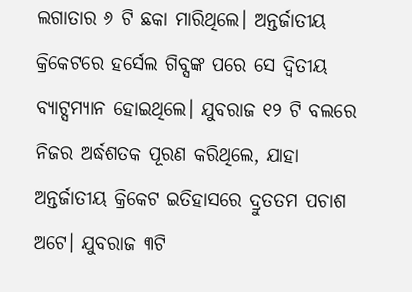ଲଗାତାର ୬ ଟି ଛକା ମାରିଥିଲେ। ଅନ୍ତର୍ଜାତୀୟ କ୍ରିକେଟରେ ହର୍ସେଲ ଗିବ୍ସଙ୍କ ପରେ ସେ ଦ୍ୱିତୀୟ ବ୍ୟାଟ୍ସମ୍ୟାନ ହୋଇଥିଲେ। ଯୁବରାଜ ୧୨ ଟି ବଲରେ ନିଜର ଅର୍ଦ୍ଧଶତକ ପୂରଣ କରିଥିଲେ, ଯାହା ଅନ୍ତର୍ଜାତୀୟ କ୍ରିକେଟ ଇତିହାସରେ ଦ୍ରୁତତମ ପଚାଶ ଅଟେ। ଯୁବରାଜ ୩ଟି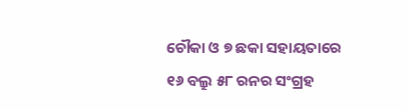ଚୌକା ଓ ୭ ଛକା ସହାୟତାରେ ୧୬ ବଲ୍ରୁ ୫୮ ରନର ସଂଗ୍ରହ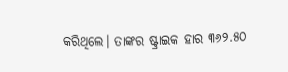କରିଥିଲେ। ତାଙ୍କର ଷ୍ଟ୍ରାଇକ ହାର ୩୬୨.୫୦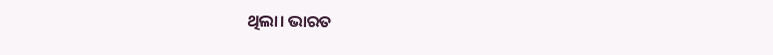ଥିଲା। ଭାରତ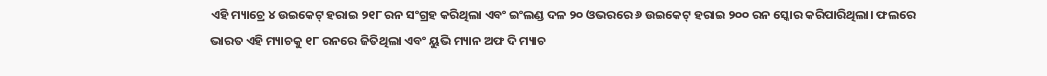ଏହି ମ୍ୟାଚ୍ରେ ୪ ଉଇକେଟ୍ ହରାଇ ୨୧୮ ରନ ସଂଗ୍ରହ କରିଥିଲା ଏବଂ ଇଂଲଣ୍ଡ ଦଳ ୨୦ ଓଭରରେ ୬ ଉଇକେଟ୍ ହରାଇ ୨୦୦ ରନ ସ୍କୋର କରିପାରିଥିଲା। ଫଲରେ ଭାରତ ଏହି ମ୍ୟାଚକୁ ୧୮ ରନରେ ଜିତିଥିଲା ଏବଂ ୟୁଭି ମ୍ୟାନ ଅଫ ଦି ମ୍ୟାଚ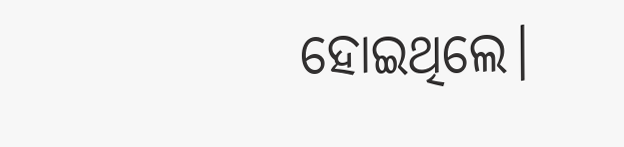ହୋଇଥିଲେ।